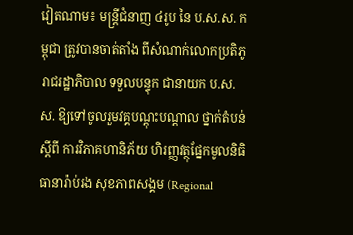វៀតណាម៖ មន្ត្រីជំនាញ ៤រូប នៃ ប.ស.ស. កម្ពុជា ត្រូវបានចាត់តាំង ពីសំណាក់លោកប្រតិភូ រាជរដ្ឋាភិបាល ទទួលបន្ទុក ជានាយក ប.ស.ស. ឱ្យទៅចូលរួមវគ្គបណ្តុះបណ្តាល ថ្នាក់តំបន់ស្តីពី ការវិភាគហានិភ័យ ហិរញ្ញវត្ថុផ្នែកមូលនិធិ ធានារ៉ាប់រង សុខភាពសង្គម (Regional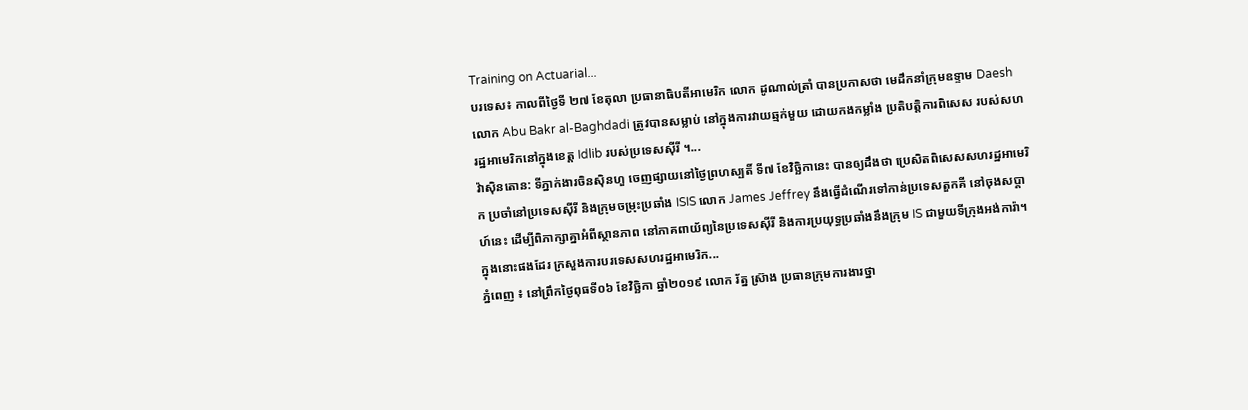Training on Actuarial...
បរទេស៖ កាលពីថ្ងៃទី ២៧ ខែតុលា ប្រធានាធិបតីអាមេរិក លោក ដូណាល់ត្រាំ បានប្រកាសថា មេដឹកនាំក្រុមឧទ្ទាម Daesh លោក Abu Bakr al-Baghdadi ត្រូវបានសម្លាប់ នៅក្នុងការវាយឆ្មក់មួយ ដោយកងកម្លាំង ប្រតិបត្តិការពិសេស របស់សហរដ្ឋអាមេរិកនៅក្នុងខេត្ត Idlib របស់ប្រទេសស៊ីរី ។...
វ៉ាស៊ិនតោន: ទីភ្នាក់ងារចិនស៊ិនហួ ចេញផ្សាយនៅថ្ងៃព្រហស្បតិ៍ ទី៧ ខែវិច្ឆិកានេះ បានឲ្យដឹងថា ប្រេសិតពិសេសសហរដ្ឋអាមេរិក ប្រចាំនៅប្រទេសស៊ីរី និងក្រុមចម្រុះប្រឆាំង ISIS លោក James Jeffrey នឹងធ្វើដំណើរទៅកាន់ប្រទេសតួកគី នៅចុងសប្តាហ៍នេះ ដើម្បីពិភាក្សាគ្នាអំពីស្ថានភាព នៅភាគពាយ័ព្យនៃប្រទេសស៊ីរី និងការប្រយុទ្ធប្រឆាំងនឹងក្រុម IS ជាមួយទីក្រុងអង់ការ៉ា។ ក្នុងនោះផងដែរ ក្រសួងការបរទេសសហរដ្ឋអាមេរិក...
ភ្នំពេញ ៖ នៅព្រឹកថ្ងៃពុធទី០៦ ខែវិច្ឆិកា ឆ្នាំ២០១៩ លោក រ័ត្ន ស៊្រាង ប្រធានក្រុមការងារថ្នា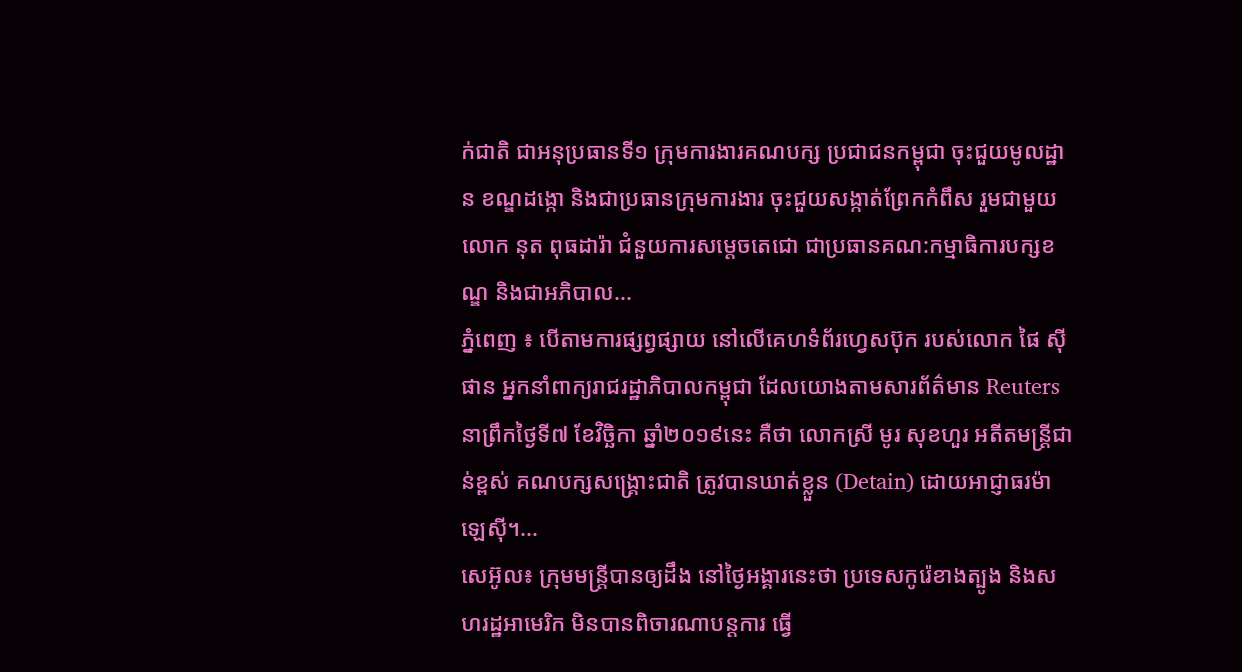ក់ជាតិ ជាអនុប្រធានទី១ ក្រុមការងារគណបក្ស ប្រជាជនកម្ពុជា ចុះជួយមូលដ្ឋាន ខណ្ឌដង្កោ និងជាប្រធានក្រុមការងារ ចុះជួយសង្កាត់ព្រែកកំពឹស រួមជាមួយលោក នុត ពុធដារ៉ា ជំនួយការសម្តេចតេជោ ជាប្រធានគណ:កម្មាធិការបក្សខណ្ឌ និងជាអភិបាល...
ភ្នំពេញ ៖ បើតាមការផ្សព្វផ្សាយ នៅលើគេហទំព័រហ្វេសប៊ុក របស់លោក ផៃ ស៊ីផាន អ្នកនាំពាក្យរាជរដ្ឋាភិបាលកម្ពុជា ដែលយោងតាមសារព័ត៌មាន Reuters នាព្រឹកថ្ងៃទី៧ ខែវិច្ឆិកា ឆ្នាំ២០១៩នេះ គឺថា លោកស្រី មូរ សុខហួរ អតីតមន្រ្តីជាន់ខ្ពស់ គណបក្សសង្រ្គោះជាតិ ត្រូវបានឃាត់ខ្លួន (Detain) ដោយអាជ្ញាធរម៉ាឡេស៊ី។...
សេអ៊ូល៖ ក្រុមមន្ត្រីបានឲ្យដឹង នៅថ្ងៃអង្គារនេះថា ប្រទេសកូរ៉េខាងត្បូង និងសហរដ្ឋអាមេរិក មិនបានពិចារណាបន្តការ ធ្វើ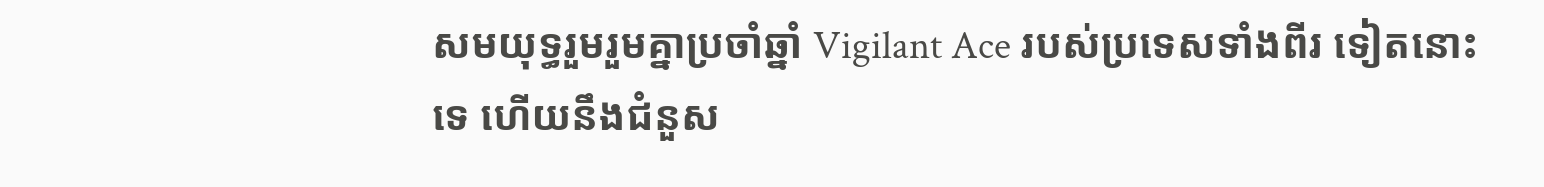សមយុទ្ធរួមរួមគ្នាប្រចាំឆ្នាំ Vigilant Ace របស់ប្រទេសទាំងពីរ ទៀតនោះទេ ហើយនឹងជំនួស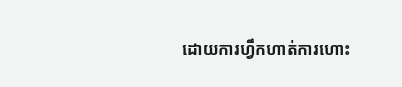ដោយការហ្វឹកហាត់ការហោះ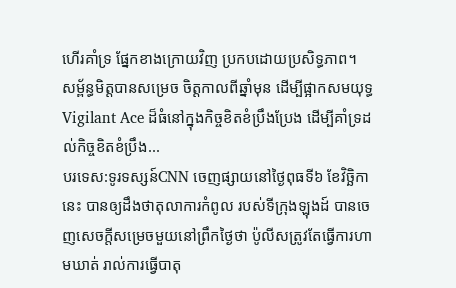ហើរគាំទ្រ ផ្នែកខាងក្រោយវិញ ប្រកបដោយប្រសិទ្ធភាព។ សម្ព័ន្ធមិត្តបានសម្រេច ចិត្តកាលពីឆ្នាំមុន ដើម្បីផ្អាកសមយុទ្ធ Vigilant Ace ដ៏ធំនៅក្នុងកិច្ចខិតខំប្រឹងប្រែង ដើម្បីគាំទ្រដល់កិច្ចខិតខំប្រឹង...
បរទេស:ទូរទស្សន៍CNN ចេញផ្សាយនៅថ្ងៃពុធទី៦ ខែវិច្ឆិកានេះ បានឲ្យដឹងថាតុលាការកំពូល របស់ទីក្រុងឡុងដ៍ បានចេញសេចក្តីសម្រេចមួយនៅព្រឹកថ្ងៃថា ប៉ូលីសត្រូវតែធ្វើការហាមឃាត់ រាល់ការធ្វើបាតុ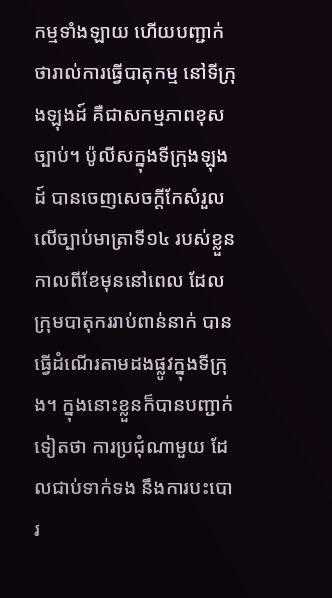កម្មទាំងឡាយ ហើយបញ្ជាក់ថារាល់ការធ្វើបាតុកម្ម នៅទីក្រុងឡុងដ៍ គឺជាសកម្មភាពខុសច្បាប់។ ប៉ូលីសក្នុងទីក្រុងឡុងដ៍ បានចេញសេចក្តីកែសំរួល លើច្បាប់មាត្រាទី១៤ របស់ខ្លួន កាលពីខែមុននៅពេល ដែលក្រុមបាតុកររាប់ពាន់នាក់ បានធ្វើដំណើរតាមដងផ្លូវក្នុងទីក្រុង។ ក្នុងនោះខ្លួនក៏បានបញ្ជាក់ទៀតថា ការប្រជុំណាមួយ ដែលជាប់ទាក់ទង នឹងការបះបោរ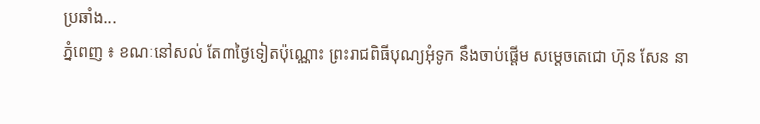ប្រឆាំង...
ភ្នំពេញ ៖ ខណៈនៅសល់ តែ៣ថ្ងៃទៀតប៉ុណ្ណោះ ព្រះរាជពិធីបុណ្យអុំទូក នឹងចាប់ផ្តើម សម្តេចតេជោ ហ៊ុន សែន នា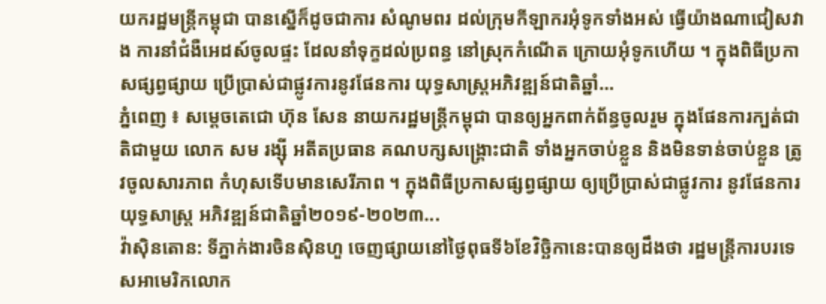យករដ្ឋមន្រ្តីកម្ពុជា បានស្នើក៏ដូចជាការ សំណូមពរ ដល់ក្រុមកីឡាករអុំទូកទាំងអស់ ធ្វើយ៉ាងណាជៀសវាង ការនាំជំងឺអេដស៍ចូលផ្ទះ ដែលនាំទុក្ខដល់ប្រពន្ធ នៅស្រុកកំណើត ក្រោយអុំទូកហើយ ។ ក្នុងពិធីប្រកាសផ្សព្វផ្សាយ ប្រើប្រាស់ជាផ្លូវការនូវផែនការ យុទ្ធសាស្ត្រអភិវឌ្ឍន៍ជាតិឆ្នាំ...
ភ្នំពេញ ៖ សម្តេចតេជោ ហ៊ុន សែន នាយករដ្ឋមន្ត្រីកម្ពុជា បានឲ្យអ្នកពាក់ព័ន្ធចូលរួម ក្នុងផែនការក្បត់ជាតិជាមួយ លោក សម រង្ស៊ី អតីតប្រធាន គណបក្សសង្គ្រោះជាតិ ទាំងអ្នកចាប់ខ្លួន និងមិនទាន់ចាប់ខ្លួន ត្រូវចូលសារភាព កំហុសទើបមានសេរីភាព ។ ក្នុងពិធីប្រកាសផ្សព្វផ្សាយ ឲ្យប្រើប្រាស់ជាផ្លូវការ នូវផែនការយុទ្ធសាស្ត្រ អភិវឌ្ឍន៍ជាតិឆ្នាំ២០១៩-២០២៣...
វ៉ាស៊ិនតោន: ទីភ្នាក់ងារចិនស៊ិនហួ ចេញផ្សាយនៅថ្ងៃពុធទី៦ខែវិច្ឆិកានេះបានឲ្យដឹងថា រដ្ឋមន្ត្រីការបរទេសអាមេរិកលោក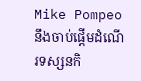Mike Pompeo នឹងចាប់ផ្តើមដំណើរទស្សនកិ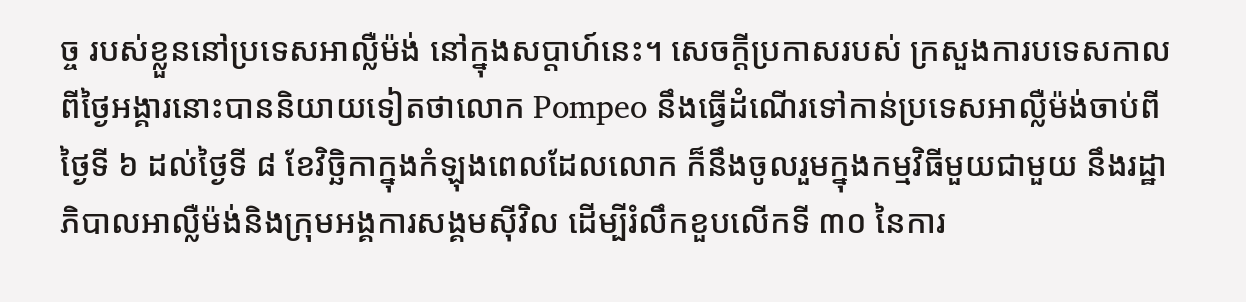ច្ច របស់ខ្លួននៅប្រទេសអាល្លឺម៉ង់ នៅក្នុងសប្តាហ៍នេះ។ សេចក្តីប្រកាសរបស់ ក្រសួងការបទេសកាលពីថ្ងៃអង្គារនោះបាននិយាយទៀតថាលោក Pompeo នឹងធ្វើដំណើរទៅកាន់ប្រទេសអាល្លឺម៉ង់ចាប់ពីថ្ងៃទី ៦ ដល់ថ្ងៃទី ៨ ខែវិច្ឆិកាក្នុងកំឡុងពេលដែលលោក ក៏នឹងចូលរួមក្នុងកម្មវិធីមួយជាមួយ នឹងរដ្ឋាភិបាលអាល្លឺម៉ង់និងក្រុមអង្គការសង្គមស៊ីវិល ដើម្បីរំលឹកខួបលើកទី ៣០ នៃការ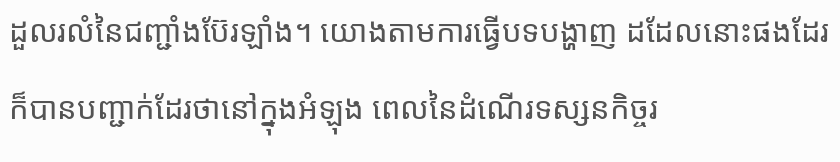ដួលរលំនៃជញ្ជាំងប៊ែរឡាំង។ យោងតាមការធ្វើបទបង្ហាញ ដដែលនោះផងដែរក៏បានបញ្ជាក់ដែរថានៅក្នុងអំឡុង ពេលនៃដំណើរទស្សនកិច្ចរ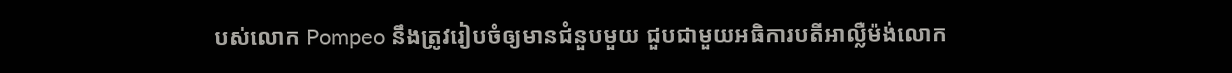បស់លោក Pompeo នឹងត្រូវរៀបចំឲ្យមានជំនួបមួយ ជួបជាមួយអធិការបតីអាល្លឺម៉ង់លោក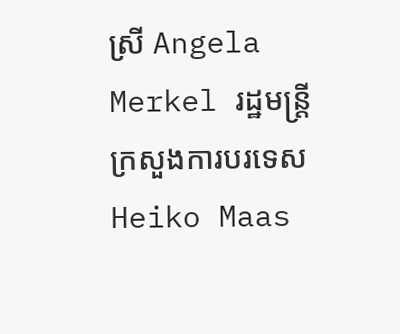ស្រី Angela Merkel រដ្ឋមន្រ្តីក្រសួងការបរទេស Heiko Maas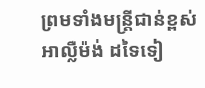ព្រមទាំងមន្រ្តីជាន់ខ្ពស់អាល្លឺម៉ង់ ដទៃទៀ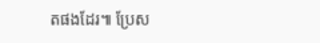តផងដែរ៕ ប្រែស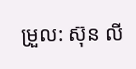ម្រួល: ស៊ុន លី